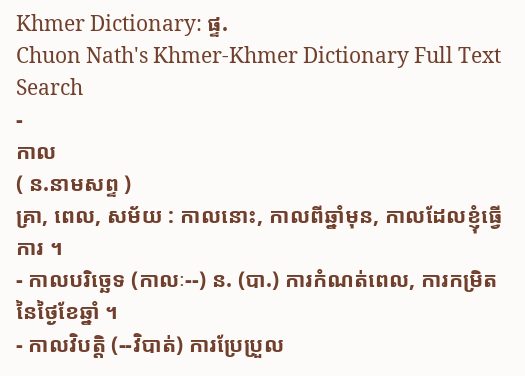Khmer Dictionary: ផ្ទ.
Chuon Nath's Khmer-Khmer Dictionary Full Text Search
-
កាល
( ន.នាមសព្ទ )
គ្រា, ពេល, សម័យ : កាលនោះ, កាលពីឆ្នាំមុន, កាលដែលខ្ញុំធ្វើការ ។
- កាលបរិច្ឆេទ (កាលៈ--) ន. (បា.) ការកំណត់ពេល, ការកម្រិតនៃថ្ងៃខែឆ្នាំ ។
- កាលវិបត្តិ (--វិបាត់) ការប្រែប្រួល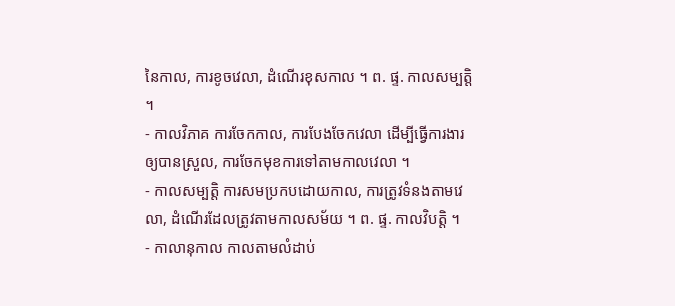នៃកាល, ការខូចវេលា, ដំណើរខុសកាល ។ ព. ផ្ទ. កាលសម្បត្តិ ។
- កាលវិភាគ ការចែកកាល, ការបែងចែកវេលា ដើម្បីធ្វើការងារឲ្យបានស្រួល, ការចែកមុខការទៅតាមកាលវេលា ។
- កាលសម្បត្តិ ការសមប្រកបដោយកាល, ការត្រូវទំនងតាមវេលា, ដំណើរដែលត្រូវតាមកាលសម័យ ។ ព. ផ្ទ. កាលវិបត្តិ ។
- កាលានុកាល កាលតាមលំដាប់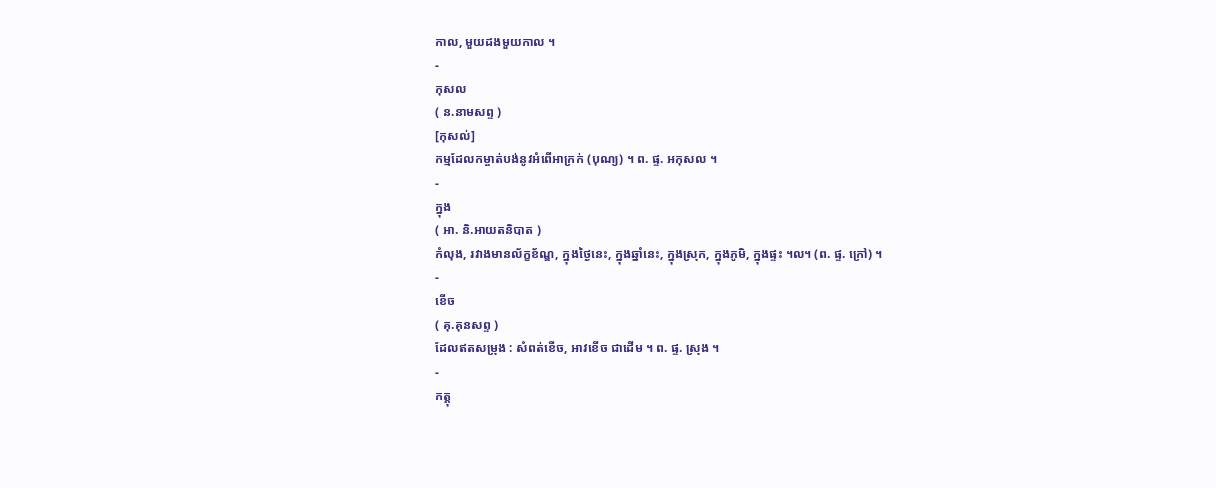កាល, មួយដងមួយកាល ។
-
កុសល
( ន.នាមសព្ទ )
[កុសល់]
កម្មដែលកម្ចាត់បង់នូវអំពើអាក្រក់ (បុណ្យ) ។ ព. ផ្ទ. អកុសល ។
-
ក្នុង
( អា. និ.អាយតនិបាត )
កំលុង, រវាងមានល័ក្ខខ័ណ្ឌ, ក្នុងថ្ងៃនេះ, ក្នុងឆ្នាំនេះ, ក្នុងស្រុក, ក្នុងភូមិ, ក្នុងផ្ទះ ។ល។ (ព. ផ្ទ. ក្រៅ) ។
-
ខើច
( គុ.គុនសព្ទ )
ដែលឥតសម្រុង : សំពត់ខើច, អាវខើច ជាដើម ។ ព. ផ្ទ. ស្រុង ។
-
កត្តុ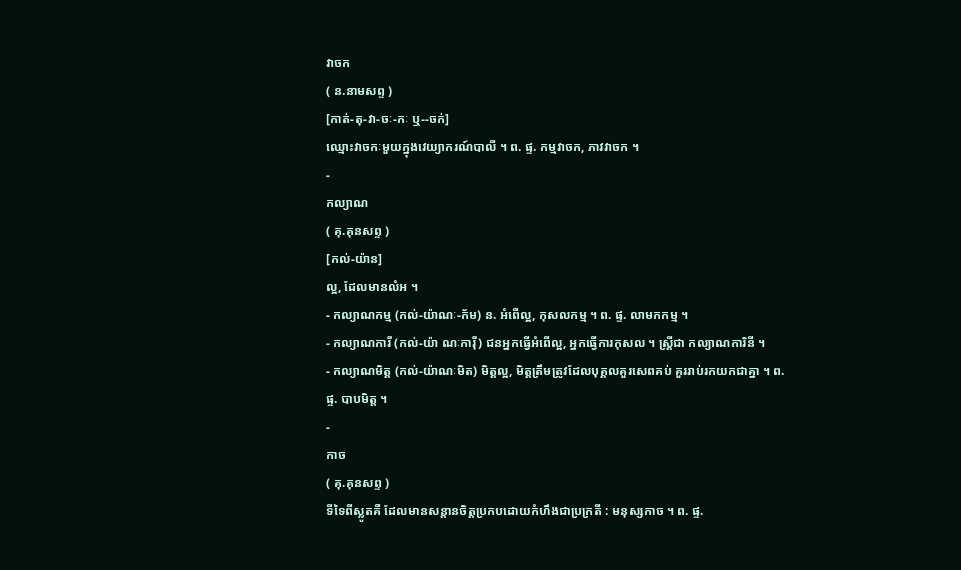វាចក
( ន.នាមសព្ទ )
[កាត់-តុ-វា-ចៈ-កៈ ឬ--ចក់]
ឈ្មោះវាចកៈមួយក្នុងវេយ្យាករណ៍បាលី ។ ព. ផ្ទ. កម្មវាចក, ភាវវាចក ។
-
កល្យាណ
( គុ.គុនសព្ទ )
[កល់-យ៉ាន]
ល្អ, ដែលមានលំអ ។
- កល្យាណកម្ម (កល់-យ៉ាណៈ-ក័ម) ន. អំពើល្អ, កុសលកម្ម ។ ព. ផ្ទ. លាមកកម្ម ។
- កល្យាណការី (កល់-យ៉ា ណៈការ៉ី) ជនអ្នកធ្វើអំពើល្អ, អ្នកធ្វើការកុសល ។ ស្ត្រីជា កល្យាណការិនី ។
- កល្យាណមិត្ត (កល់-យ៉ាណៈមិត) មិត្តល្អ, មិត្តត្រឹមត្រូវដែលបុគ្គលគួរសេពគប់ គួររាប់រកយកជាគ្នា ។ ព. ផ្ទ. បាបមិត្ត ។
-
កាច
( គុ.គុនសព្ទ )
ទីទៃពីស្លូតគឺ ដែលមានសន្ដានចិត្តប្រកបដោយកំហឹងជាប្រក្រតី : មនុស្សកាច ។ ព. ផ្ទ.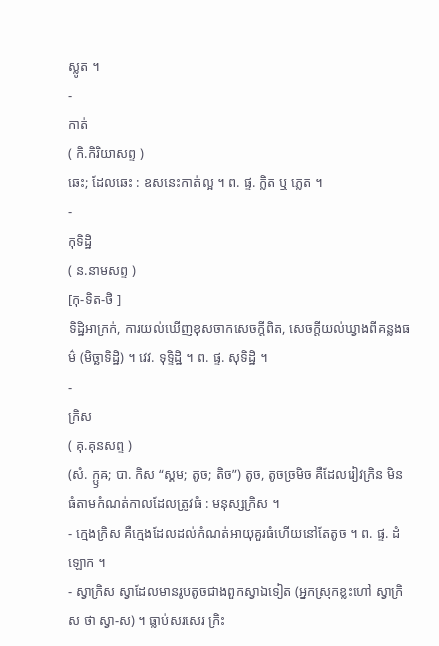ស្លូត ។
-
កាត់
( កិ.កិរិយាសព្ទ )
ឆេះ; ដែលឆេះ : ឧសនេះកាត់ល្អ ។ ព. ផ្ទ. ក្លិត ឬ ភ្លេត ។
-
កុទិដ្ឋិ
( ន.នាមសព្ទ )
[កុ-ទិត-ថិ ]
ទិដ្ឋិអាក្រក់, ការយល់ឃើញខុសចាកសេចក្ដីពិត, សេចក្ដីយល់ឃ្វាងពីគន្លងធម៌ (មិច្ឆាទិដ្ឋិ) ។ វេវ. ទុទ្ទិដ្ឋិ ។ ព. ផ្ទ. សុទិដ្ឋិ ។
-
ក្រិស
( គុ.គុនសព្ទ )
(សំ. ក្ឫឝ; បា. កិស “ស្គម; តូច; តិច”) តូច, តូចច្រមិច គឺដែលរៀវក្រិន មិនធំតាមកំណត់កាលដែលត្រូវធំ : មនុស្សក្រិស ។
- ក្មេងក្រិស គឺក្មេងដែលដល់កំណត់អាយុគួរធំហើយនៅតែតូច ។ ព. ផ្ទ. ដំឡោក ។
- ស្វាក្រិស ស្វាដែលមានរូបតូចជាងពួកស្វាឯទៀត (អ្នកស្រុកខ្លះហៅ ស្វាក្រិស ថា ស្វា-ស) ។ ធ្លាប់សរសេរ ក្រិះ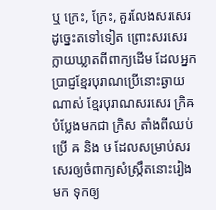ឬ ក្រេះ, ក្រែះ, គួរលែងសរសេរដូច្នេះតទៅទៀត ព្រោះសរសេរក្លាយឃ្លាតពីពាក្យដើម ដែលអ្នកប្រាជ្ញខ្មែរបុរាណប្រើនោះឆ្ងាយណាស់ ខ្មែរបុរាណសរសេរ ក្រិឝ បំប្លែងមកជា ក្រិស តាំងពីឈប់ប្រើ ឝ និង ឞ ដែលសម្រាប់សរសេរឲ្យចំពាក្យសំស្ក្រឹតនោះរៀងមក ទុកឲ្យ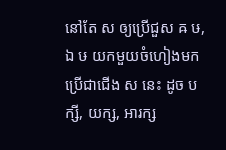នៅតែ ស ឲ្យប្រើជួស ឝ ឞ, ឯ ឞ យកមួយចំហៀងមកប្រើជាជើង ស នេះ ដូច បក្សី, យក្ស, អារក្ស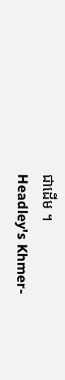ជាដើម ។
Headley's Khmer-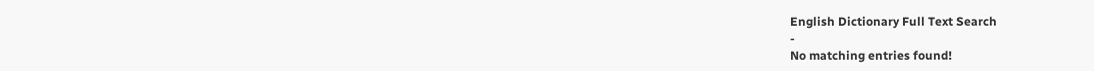English Dictionary Full Text Search
-
No matching entries found!